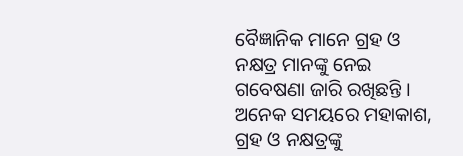ବୈଜ୍ଞାନିକ ମାନେ ଗ୍ରହ ଓ ନକ୍ଷତ୍ର ମାନଙ୍କୁ ନେଇ ଗବେଷଣା ଜାରି ରଖିଛନ୍ତି । ଅନେକ ସମୟରେ ମହାକାଶ, ଗ୍ରହ ଓ ନକ୍ଷତ୍ରଙ୍କୁ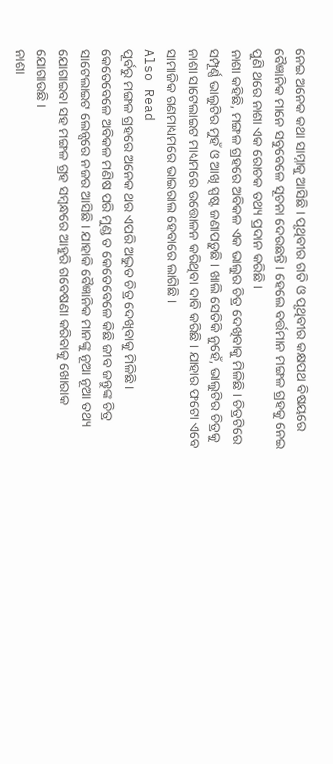ନେଇ ଅନେକ କଥା ସାମ୍ନାକୁ ଆସିଛି । ପୃଥିବୀର ଗତି ଓ ପୃଥିବୀର କକ୍ଷପଥ ବିଷୟରେ ବୈଜ୍ଞାନିକ ମାନେ ସବୁବେଳେ ସୂଚନା ଦେଉଛନ୍ତି । ହେଲେ ବର୍ତ୍ତମାନ ମଙ୍ଗଳ ଗ୍ରହକୁ ନେଇ ପୁଣି ଥରେ ନାଶା ଏକ ରୋଚକ ତଥ୍ୟ ପ୍ରଦାନ କରିଛି ।
ନାଶା କହିଛି, ମଙ୍ଗଳ ଗ୍ରହରେ ଅବିକଳ ଏକ ଭାଲୁର ଚିତ୍ର ଦେଖିବାକୁ ମିଳିଛି । ଚିତ୍ରଟିରେ ସମ୍ପୂର୍ଣ୍ଣ ଭାଲୁଟିର ମୁହଁ ଓ ଆଖି ସ୍ପଷ୍ଟ ଜଣାପଡ଼ୁଛି । ଖାଲି ସେତିକି ନୁହେଁ, ଭାଲୁଟିର ଚିତ୍ରକୁ ନାଶା ସାଟେଲାଇଟ ମାଧ୍ୟମରେ ଉତ୍ତୋଳନ କରିଥିବା ଦାବି କରିଛି । ଯାହାର ଫଟୋ ଏବେ ସାମାଜିକ ଗଣମାଧ୍ୟମରେ ଭାଇରାଲ ହେବାରେ ଲାଗିଛି ।
Also Read
ପୂର୍ବରୁ ମଙ୍ଗଳ ଗ୍ରହରେ ଅନେକ ଥର ଏପରି ଅଦ୍ଭୁତ ଚିତ୍ର ଦେଖିବାକୁ ମିଳିଛି । କେତେବେଳେ ଅବିକଳ ମଣିଷ ପରି ମୁଣ୍ଡ ତ କେତେବେଳେ କିଛି ଜୀବ ଜନ୍ତୁଙ୍କ ଚିତ୍ର ସାଟେଲାଇଟ ଲେନ୍ସରେ ନଜର ଆସିଛି । ଯାହାକି ବୈଜ୍ଞାନିକ ମାନଙ୍କୁ ନୂଆ ନୂଆ ତଥ୍ୟ ଯୋଗାଇବା ସହ ମଙ୍ଗଳ ଗ୍ରହ ସମ୍ବନ୍ଧରେ ଆହୁରି ଗବେଷଣା କରିବାକୁ ଖୋରାକ ଯୋଗାଉଛି ।
ନାଶା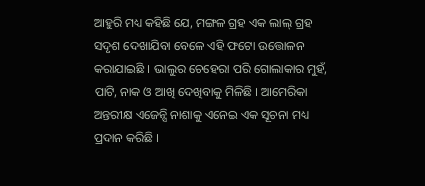ଆହୁରି ମଧ୍ୟ କହିଛି ଯେ, ମଙ୍ଗଳ ଗ୍ରହ ଏକ ଲାଲ୍ ଗ୍ରହ ସଦୃଶ ଦେଖାଯିବା ବେଳେ ଏହି ଫଟୋ ଉତ୍ତୋଳନ କରାଯାଇଛି । ଭାଲୁର ଚେହେରା ପରି ଗୋଲାକାର ମୁହଁ, ପାଟି, ନାକ ଓ ଆଖି ଦେଖିବାକୁ ମିଳିଛି । ଆମେରିକା ଅନ୍ତରୀକ୍ଷ ଏଜେନ୍ସି ନାଶାକୁ ଏନେଇ ଏକ ସୂଚନା ମଧ୍ୟ ପ୍ରଦାନ କରିଛି ।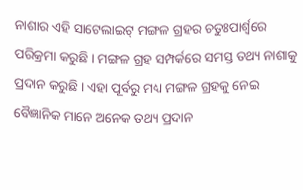ନାଶାର ଏହି ସାଟେଲାଇଟ୍ ମଙ୍ଗଳ ଗ୍ରହର ଚତୁଃପାର୍ଶ୍ୱରେ ପରିକ୍ରମା କରୁଛି । ମଙ୍ଗଳ ଗ୍ରହ ସମ୍ପର୍କରେ ସମସ୍ତ ତଥ୍ୟ ନାଶାକୁ ପ୍ରଦାନ କରୁଛି । ଏହା ପୂର୍ବରୁ ମଧ୍ୟ ମଙ୍ଗଳ ଗ୍ରହକୁ ନେଇ ବୈଜ୍ଞାନିକ ମାନେ ଅନେକ ତଥ୍ୟ ପ୍ରଦାନ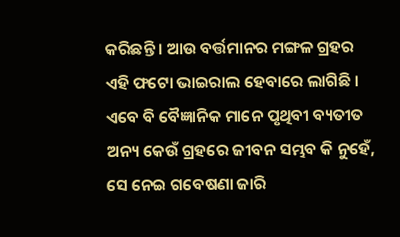କରିଛନ୍ତି । ଆଉ ବର୍ତ୍ତମାନର ମଙ୍ଗଳ ଗ୍ରହର ଏହି ଫଟୋ ଭାଇରାଲ ହେବାରେ ଲାଗିଛି । ଏବେ ବି ବୈଜ୍ଞାନିକ ମାନେ ପୃଥିବୀ ବ୍ୟତୀତ ଅନ୍ୟ କେଉଁ ଗ୍ରହରେ ଜୀବନ ସମ୍ଭବ କି ନୁହେଁ, ସେ ନେଇ ଗବେଷଣା ଜାରି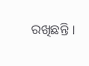ରଖିଛନ୍ତି ।